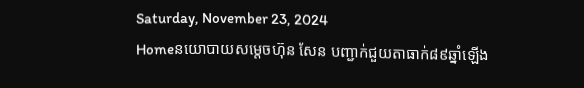Saturday, November 23, 2024
Homeនយោបាយសម្តេចហ៊ុន សែន បញ្ជាក់ជួយតាធាក់៨៩ឆ្នាំឡើង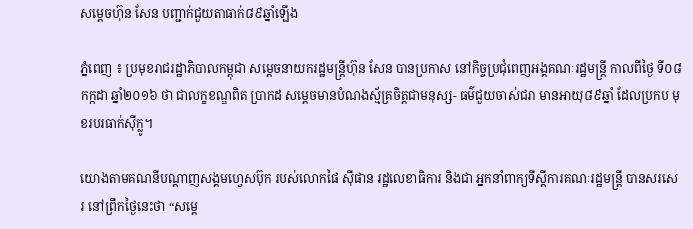សម្តេចហ៊ុន សែន បញ្ជាក់ជួយតាធាក់៨៩ឆ្នាំឡើង

ភ្នំពេញ ៖ ប្រមុខរាជរដ្ឋាភិបាលកម្ពុជា សម្តេចនាយករដ្ឋមន្ត្រីហ៊ុន សែន បានប្រកាស នៅកិច្ចប្រជុំពេញអង្គគណៈរដ្ឋមន្ត្រី កាលពីថ្ងៃ ទី០៨ កក្កដា ឆ្នាំ២០១៦ ថា ជាលក្ខខណ្ឌពិត ប្រាកដ សម្តេចមានបំណងស្ម័គ្រចិត្តជាមនុស្ស- ធម៌ជួយចាស់ជរា មានអាយុ៨៩ឆ្នាំ ដែលប្រកប មុខរបរធាក់ស៊ីក្លូ។

យោងតាមគណនីបណ្តាញសង្គមហ្វេសប៊ុក របស់លោកផៃ ស៊ីផាន រដ្ឋលេខាធិការ និងជា អ្នកនាំពាក្យទីស្តីការគណៈរដ្ឋមន្ត្រី បានសរសេរ នៅព្រឹកថ្ងៃនេះថា “សម្តេ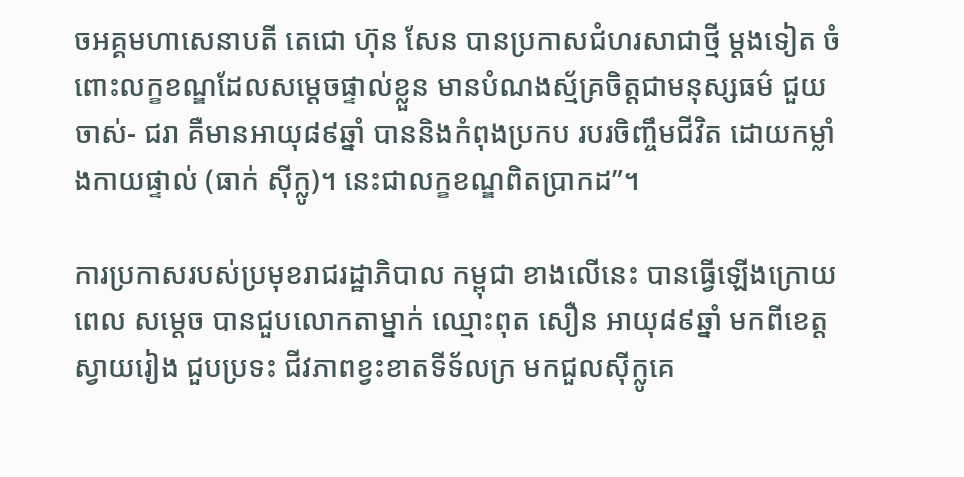ចអគ្គមហាសេនាបតី តេជោ ហ៊ុន សែន បានប្រកាសជំហរសាជាថ្មី ម្តងទៀត ចំពោះលក្ខខណ្ឌដែលសម្តេចផ្ទាល់ខ្លួន មានបំណងស្ម័គ្រចិត្តជាមនុស្សធម៌ ជួយចាស់- ជរា គឺមានអាយុ៨៩ឆ្នាំ បាននិងកំពុងប្រកប របរចិញ្ចឹមជីវិត ដោយកម្លាំងកាយផ្ទាល់ (ធាក់ ស៊ីក្លូ)។ នេះជាលក្ខខណ្ឌពិតប្រាកដ”។

ការប្រកាសរបស់ប្រមុខរាជរដ្ឋាភិបាល កម្ពុជា ខាងលើនេះ បានធ្វើឡើងក្រោយពេល សម្តេច បានជួបលោកតាម្នាក់ ឈ្មោះពុត សឿន អាយុ៨៩ឆ្នាំ មកពីខេត្តស្វាយរៀង ជួបប្រទះ ជីវភាពខ្វះខាតទីទ័លក្រ មកជួលស៊ីក្លូគេ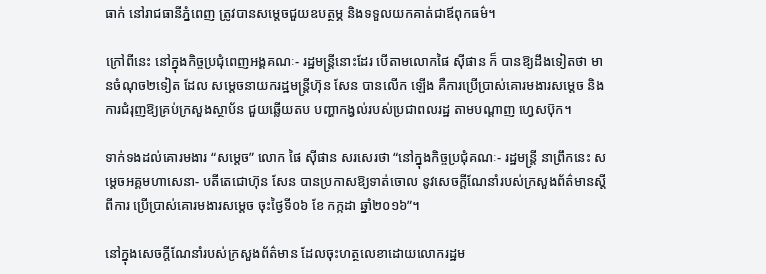ធាក់ នៅរាជធានីភ្នំពេញ ត្រូវបានសម្តេចជួយឧបត្ថម្ភ និងទទួលយកគាត់ជាឪពុកធម៌។

ក្រៅពីនេះ នៅក្នុងកិច្ចប្រជុំពេញអង្គគណៈ- រដ្ឋមន្ត្រីនោះដែរ បើតាមលោកផៃ ស៊ីផាន ក៏ បានឱ្យដឹងទៀតថា មានចំណុច២ទៀត ដែល សម្តេចនាយករដ្ឋមន្ត្រីហ៊ុន សែន បានលើក ឡើង គឺការប្រើប្រាស់គោរមងារសម្តេច និង ការជំរុញឱ្យគ្រប់ក្រសួងស្ថាប័ន ជួយឆ្លើយតប បញ្ហាកង្វល់របស់ប្រជាពលរដ្ឋ តាមបណ្តាញ ហ្វេសប៊ុក។

ទាក់ទងដល់គោរមងារ “សម្តេច” លោក ផៃ ស៊ីផាន សរសេរថា “នៅក្នុងកិច្ចប្រជុំគណៈ- រដ្ឋមន្ត្រី នាព្រឹកនេះ សម្តេចអគ្គមហាសេនា- បតីតេជោហ៊ុន សែន បានប្រកាសឱ្យទាត់ចោល នូវសេចក្តីណែនាំរបស់ក្រសួងព័ត៌មានស្តីពីការ ប្រើប្រាស់គោរមងារសម្តេច ចុះថ្ងៃទី០៦ ខែ កក្កដា ឆ្នាំ២០១៦”។

នៅក្នុងសេចក្តីណែនាំរបស់ក្រសួងព័ត៌មាន ដែលចុះហត្ថលេខាដោយលោករដ្ឋម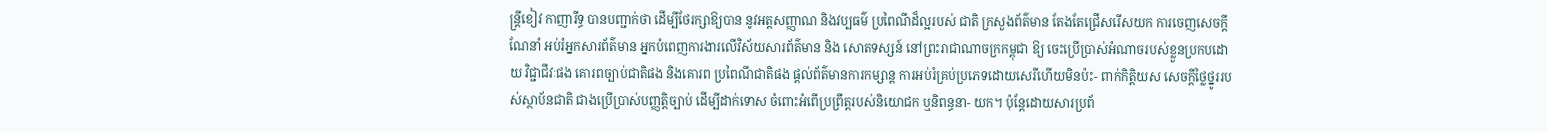ន្ត្រីខៀវ កាញារីទ្ធ បានបញ្ជាក់ថា ដើម្បីថែរក្សាឱ្យបាន នូវអត្តសញ្ញាណ និងវប្បធម៌ ប្រពៃណីដ៏ល្អរបស់ ជាតិ ក្រសួងព័ត៌មាន តែងតែជ្រើសរើសយក ការចេញសេចក្តីណែនាំ អប់រំអ្នកសារព័ត៌មាន អ្នកបំពេញការងារលើវិស័យសារព័ត៌មាន និង សោតទស្សន៍ នៅព្រះរាជាណាចក្រកម្ពុជា ឱ្យ ចេះប្រើប្រាស់អំណាចរបស់ខ្លួនប្រកបដោយ វិជ្ជាជីវៈផង គោរពច្បាប់ជាតិផង និងគោរព ប្រពៃណីជាតិផង ផ្តល់ព័ត៌មានការកម្សាន្ត ការអប់រំគ្រប់ប្រភេទដោយសេរីហើយមិនប៉ះ- ពាក់កិត្តិយស សេចក្តីថ្លៃថ្នូររបស់ស្ថាប័នជាតិ ជាងប្រើប្រាស់បញ្ញត្តិច្បាប់ ដើម្បីដាក់ទោស ចំពោះអំពើប្រព្រឹត្តរបស់និយោជក ឬនិពន្ធនា- យក។ ប៉ុន្តែដោយសារប្រព័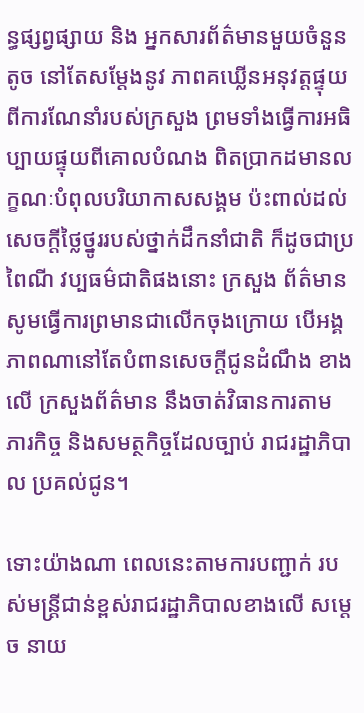ន្ធផ្សព្វផ្សាយ និង អ្នកសារព័ត៌មានមួយចំនួនតូច នៅតែសម្តែងនូវ ភាពគឃ្លើនអនុវត្តផ្ទុយពីការណែនាំរបស់ក្រសួង ព្រមទាំងធ្វើការអធិប្បាយផ្ទុយពីគោលបំណង ពិតប្រាកដមានលក្ខណៈបំពុលបរិយាកាសសង្គម ប៉ះពាល់ដល់សេចក្តីថ្លៃថ្នូររបស់ថ្នាក់ដឹកនាំជាតិ ក៏ដូចជាប្រពៃណី វប្បធម៌ជាតិផងនោះ ក្រសួង ព័ត៌មាន សូមធ្វើការព្រមានជាលើកចុងក្រោយ បើអង្គភាពណានៅតែបំពានសេចក្តីជូនដំណឹង ខាងលើ ក្រសួងព័ត៌មាន នឹងចាត់វិធានការតាម ភារកិច្ច និងសមត្ថកិច្ចដែលច្បាប់ រាជរដ្ឋាភិបាល ប្រគល់ជូន។

ទោះយ៉ាងណា ពេលនេះតាមការបញ្ជាក់ របស់មន្ត្រីជាន់ខ្ពស់រាជរដ្ឋាភិបាលខាងលើ សម្តេច នាយ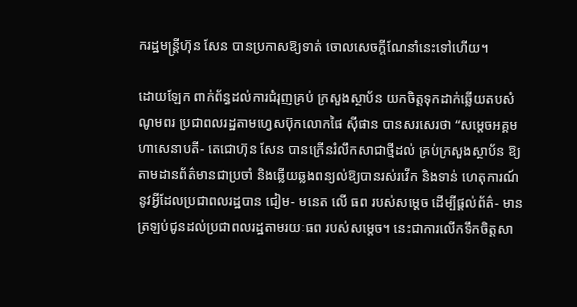ករដ្ឋមន្ត្រីហ៊ុន សែន បានប្រកាសឱ្យទាត់ ចោលសេចក្តីណែនាំនេះទៅហើយ។

ដោយឡែក ពាក់ព័ន្ធដល់ការជំរុញគ្រប់ ក្រសួងស្ថាប័ន យកចិត្តទុកដាក់ឆ្លើយតបសំណូមពរ ប្រជាពលរដ្ឋតាមហ្វេសប៊ុកលោកផៃ ស៊ីផាន បានសរសេរថា “សម្តេចអគ្គមហាសេនាបតី- តេជោហ៊ុន សែន បានក្រើនរំលឹកសាជាថ្មីដល់ គ្រប់ក្រសួងស្ថាប័ន ឱ្យតាមដានព័ត៌មានជាប្រចាំ និងឆ្លើយឆ្លងពន្យល់ឱ្យបានរស់រវើក និងទាន់ ហេតុការណ៍នូវអ្វីដែលប្រជាពលរដ្ឋបាន ជៀម- មនេត លើ ធព របស់សម្តេច ដើម្បីផ្តល់ព័ត៌- មានត្រឡប់ជូនដល់ប្រជាពលរដ្ឋតាមរយៈធព របស់សម្តេច។ នេះជាការលើកទឹកចិត្តសា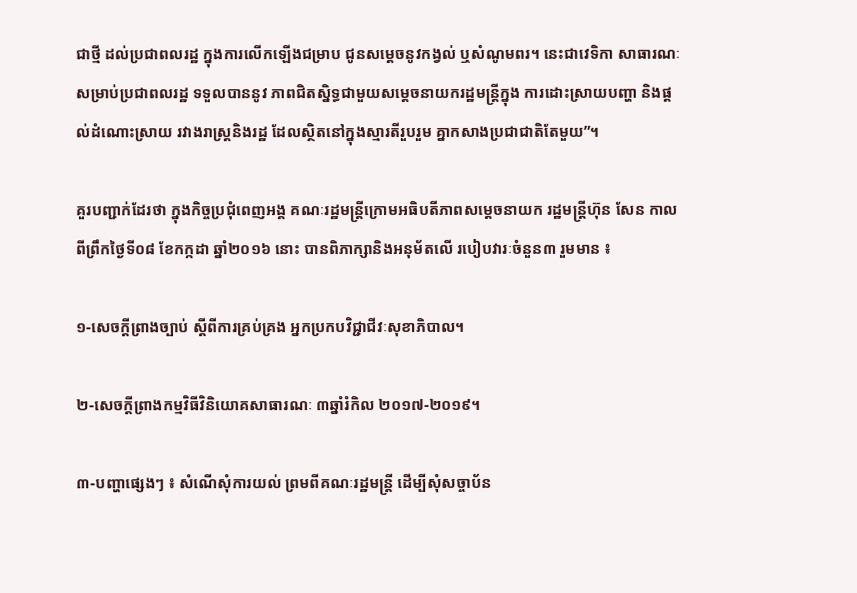ជាថ្មី ដល់ប្រជាពលរដ្ឋ ក្នុងការលើកឡើងជម្រាប ជូនសម្តេចនូវកង្វល់ ឬសំណូមពរ។ នេះជាវេទិកា សាធារណៈសម្រាប់ប្រជាពលរដ្ឋ ទទួលបាននូវ ភាពជិតស្និទ្ធជាមួយសម្តេចនាយករដ្ឋមន្ត្រីក្នុង ការដោះស្រាយបញ្ហា និងផ្តល់ដំណោះស្រាយ រវាងរាស្ត្រនិងរដ្ឋ ដែលស្ថិតនៅក្នុងស្មារតីរួបរួម គ្នាកសាងប្រជាជាតិតែមួយ”។

គួរបញ្ជាក់ដែរថា ក្នុងកិច្ចប្រជុំពេញអង្គ គណៈរដ្ឋមន្ត្រីក្រោមអធិបតីភាពសម្តេចនាយក រដ្ឋមន្ត្រីហ៊ុន សែន កាលពីព្រឹកថ្ងៃទី០៨ ខែកក្កដា ឆ្នាំ២០១៦ នោះ បានពិភាក្សានិងអនុម័តលើ របៀបវារៈចំនួន៣ រួមមាន ៖

១-សេចក្តីព្រាងច្បាប់ ស្តីពីការគ្រប់គ្រង អ្នកប្រកបវិជ្ជាជីវៈសុខាភិបាល។

២-សេចក្តីព្រាងកម្មវិធីវិនិយោគសាធារណៈ ៣ឆ្នាំរំកិល ២០១៧-២០១៩។

៣-បញ្ហាផ្សេងៗ ៖ សំណើសុំការយល់ ព្រមពីគណៈរដ្ឋមន្ត្រី ដើម្បីសុំសច្ចាប័ន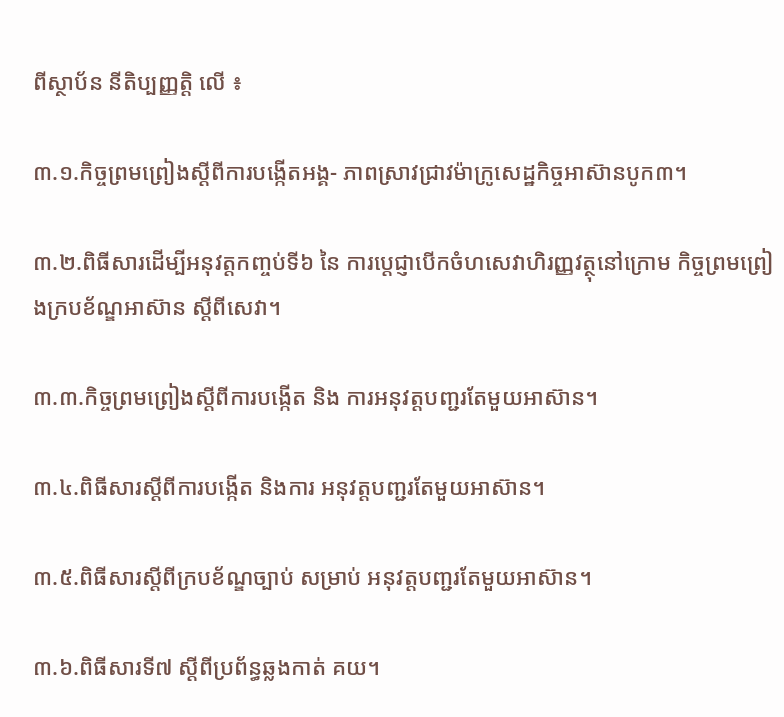ពីស្ថាប័ន នីតិប្បញ្ញត្តិ លើ ៖

៣.១.កិច្ចព្រមព្រៀងស្តីពីការបង្កើតអង្គ- ភាពស្រាវជ្រាវម៉ាក្រូសេដ្ឋកិច្ចអាស៊ានបូក៣។

៣.២.ពិធីសារដើម្បីអនុវត្តកញ្ចប់ទី៦ នៃ ការប្តេជ្ញាបើកចំហសេវាហិរញ្ញវត្ថុនៅក្រោម កិច្ចព្រមព្រៀងក្របខ័ណ្ឌអាស៊ាន ស្តីពីសេវា។

៣.៣.កិច្ចព្រមព្រៀងស្តីពីការបង្កើត និង ការអនុវត្តបញ្ជរតែមួយអាស៊ាន។

៣.៤.ពិធីសារស្តីពីការបង្កើត និងការ អនុវត្តបញ្ជរតែមួយអាស៊ាន។

៣.៥.ពិធីសារស្តីពីក្របខ័ណ្ឌច្បាប់ សម្រាប់ អនុវត្តបញ្ជរតែមួយអាស៊ាន។

៣.៦.ពិធីសារទី៧ ស្តីពីប្រព័ន្ធឆ្លងកាត់ គយ។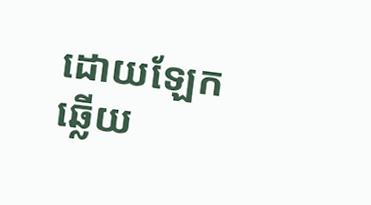ដោយឡែកឆ្លើយ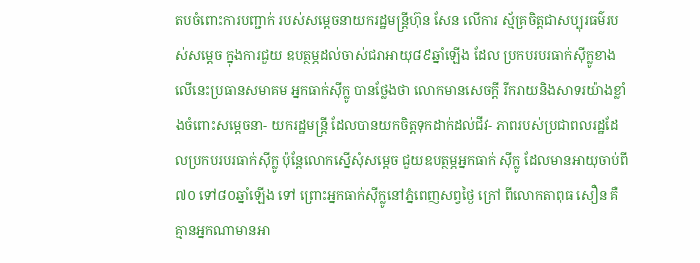តបចំពោះការបញ្ជាក់ របស់សម្តេចនាយករដ្ឋមន្ត្រីហ៊ុន សែន លើការ ស្ម័គ្រចិត្តជាសប្បុរធម៌របស់សម្តេច ក្នុងការជួយ ឧបត្ថម្ភដល់ចាស់ជរាអាយុ៨៩ឆ្នាំឡើង ដែល ប្រកបរបរធាក់ស៊ីក្លូខាងលើនេះប្រធានសមាគម អ្នកធាក់ស៊ីក្លូ បានថ្លែងថា លោកមានសេចក្តី រីករាយនិងសាទរយ៉ាងខ្លាំងចំពោះសម្តេចនា- យករដ្ឋមន្ត្រី ដែលបានយកចិត្តទុកដាក់ដល់ជីវ- ភាពរបស់ប្រជាពលរដ្ឋដែលប្រកបរបរធាក់ស៊ីក្លូ ប៉ុន្តែលោកស្នើសុំសម្តេច ជួយឧបត្ថម្ភអ្នកធាក់ ស៊ីក្លូ ដែលមានអាយុចាប់ពី៧០ ទៅ៨០ឆ្នាំឡើង ទៅ ព្រោះអ្នកធាក់ស៊ីក្លូនៅភ្នំពេញសព្វថ្ងៃ ក្រៅ ពីលោកតាពុធ សឿន គឺគ្មានអ្នកណាមានអា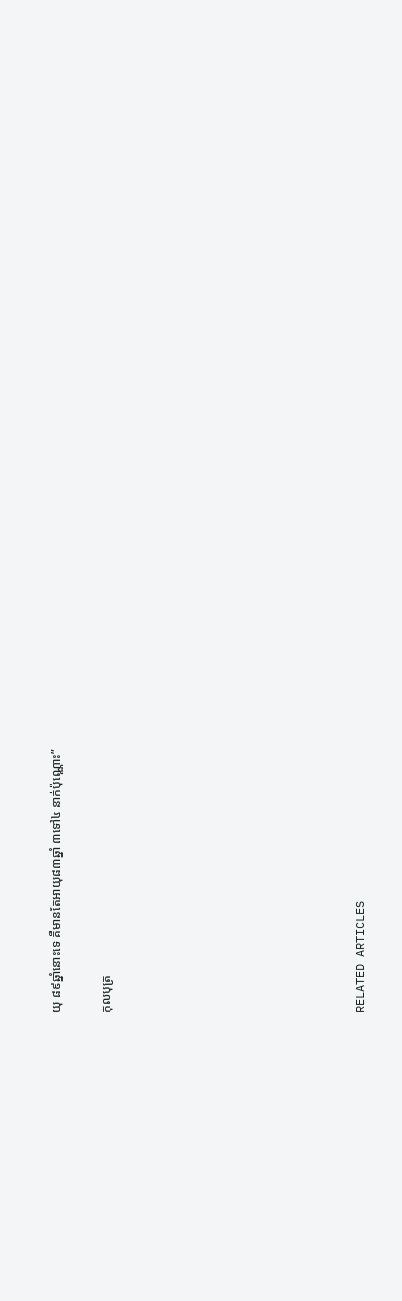យុ ៨៩ឆ្នាំនោះទេ គឺមានតែអាយុ៨៣ឆ្នាំ ៣ទៅ៤ នាក់ប៉ុណ្ណោះ”

កុលបុត្រ









RELATED ARTICLES